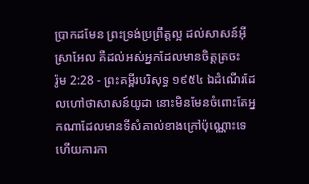ប្រាកដមែន ព្រះទ្រង់ប្រព្រឹត្តល្អ ដល់សាសន៍អ៊ីស្រាអែល គឺដល់អស់អ្នកដែលមានចិត្តត្រចះ
រ៉ូម 2:28 - ព្រះគម្ពីរបរិសុទ្ធ ១៩៥៤ ឯដំណើរដែលហៅថាសាសន៍យូដា នោះមិនមែនចំពោះតែអ្នកណាដែលមានទីសំគាល់ខាងក្រៅប៉ុណ្ណោះទេ ហើយការកា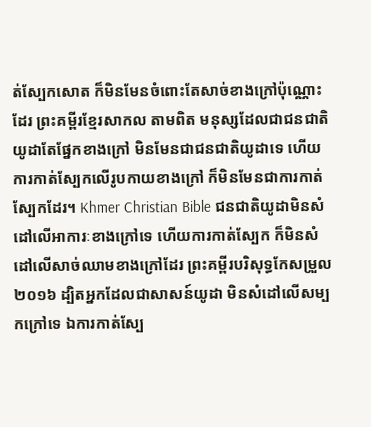ត់ស្បែកសោត ក៏មិនមែនចំពោះតែសាច់ខាងក្រៅប៉ុណ្ណោះដែរ ព្រះគម្ពីរខ្មែរសាកល តាមពិត មនុស្សដែលជាជនជាតិយូដាតែផ្នែកខាងក្រៅ មិនមែនជាជនជាតិយូដាទេ ហើយការកាត់ស្បែកលើរូបកាយខាងក្រៅ ក៏មិនមែនជាការកាត់ស្បែកដែរ។ Khmer Christian Bible ជនជាតិយូដាមិនសំដៅលើអាការៈខាងក្រៅទេ ហើយការកាត់ស្បែក ក៏មិនសំដៅលើសាច់ឈាមខាងក្រៅដែរ ព្រះគម្ពីរបរិសុទ្ធកែសម្រួល ២០១៦ ដ្បិតអ្នកដែលជាសាសន៍យូដា មិនសំដៅលើសម្បកក្រៅទេ ឯការកាត់ស្បែ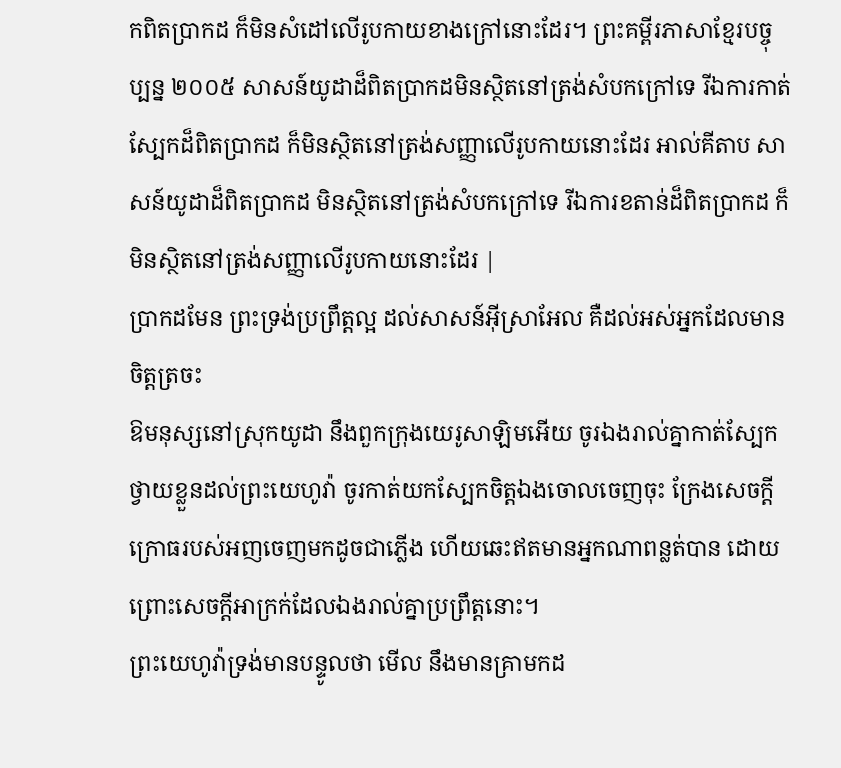កពិតប្រាកដ ក៏មិនសំដៅលើរូបកាយខាងក្រៅនោះដែរ។ ព្រះគម្ពីរភាសាខ្មែរបច្ចុប្បន្ន ២០០៥ សាសន៍យូដាដ៏ពិតប្រាកដមិនស្ថិតនៅត្រង់សំបកក្រៅទេ រីឯការកាត់ស្បែកដ៏ពិតប្រាកដ ក៏មិនស្ថិតនៅត្រង់សញ្ញាលើរូបកាយនោះដែរ អាល់គីតាប សាសន៍យូដាដ៏ពិតប្រាកដ មិនស្ថិតនៅត្រង់សំបកក្រៅទេ រីឯការខតាន់ដ៏ពិតប្រាកដ ក៏មិនស្ថិតនៅត្រង់សញ្ញាលើរូបកាយនោះដែរ |
ប្រាកដមែន ព្រះទ្រង់ប្រព្រឹត្តល្អ ដល់សាសន៍អ៊ីស្រាអែល គឺដល់អស់អ្នកដែលមានចិត្តត្រចះ
ឱមនុស្សនៅស្រុកយូដា នឹងពួកក្រុងយេរូសាឡិមអើយ ចូរឯងរាល់គ្នាកាត់ស្បែកថ្វាយខ្លួនដល់ព្រះយេហូវ៉ា ចូរកាត់យកស្បែកចិត្តឯងចោលចេញចុះ ក្រែងសេចក្ដីក្រោធរបស់អញចេញមកដូចជាភ្លើង ហើយឆេះឥតមានអ្នកណាពន្លត់បាន ដោយព្រោះសេចក្ដីអាក្រក់ដែលឯងរាល់គ្នាប្រព្រឹត្តនោះ។
ព្រះយេហូវ៉ាទ្រង់មានបន្ទូលថា មើល នឹងមានគ្រាមកដ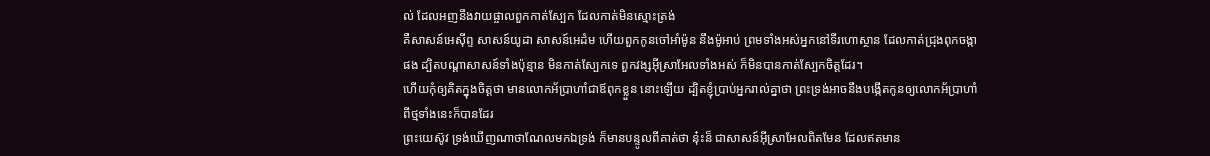ល់ ដែលអញនឹងវាយផ្ចាលពួកកាត់ស្បែក ដែលកាត់មិនស្មោះត្រង់
គឺសាសន៍អេស៊ីព្ទ សាសន៍យូដា សាសន៍អេដំម ហើយពួកកូនចៅអាំម៉ូន នឹងម៉ូអាប់ ព្រមទាំងអស់អ្នកនៅទីរហោស្ថាន ដែលកាត់ជ្រុងពុកចង្កាផង ដ្បិតបណ្តាសាសន៍ទាំងប៉ុន្មាន មិនកាត់ស្បែកទេ ពួកវង្សអ៊ីស្រាអែលទាំងអស់ ក៏មិនបានកាត់ស្បែកចិត្តដែរ។
ហើយកុំឲ្យគិតក្នុងចិត្តថា មានលោកអ័ប្រាហាំជាឪពុកខ្លួន នោះឡើយ ដ្បិតខ្ញុំប្រាប់អ្នករាល់គ្នាថា ព្រះទ្រង់អាចនឹងបង្កើតកូនឲ្យលោកអ័ប្រាហាំ ពីថ្មទាំងនេះក៏បានដែរ
ព្រះយេស៊ូវ ទ្រង់ឃើញណាថាណែលមកឯទ្រង់ ក៏មានបន្ទូលពីគាត់ថា នុ៎ះន៏ ជាសាសន៍អ៊ីស្រាអែលពិតមែន ដែលឥតមាន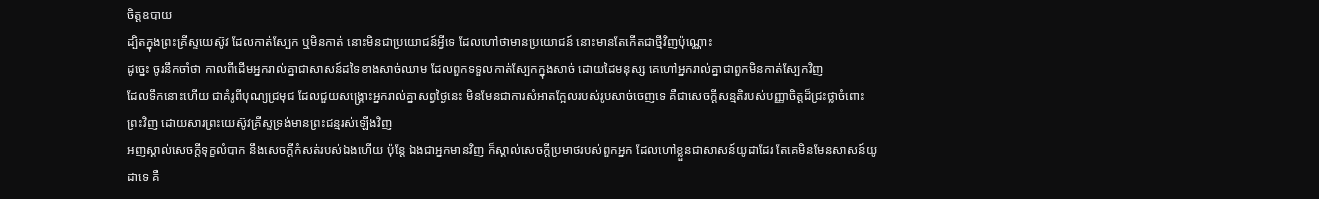ចិត្តឧបាយ
ដ្បិតក្នុងព្រះគ្រីស្ទយេស៊ូវ ដែលកាត់ស្បែក ឬមិនកាត់ នោះមិនជាប្រយោជន៍អ្វីទេ ដែលហៅថាមានប្រយោជន៍ នោះមានតែកើតជាថ្មីវិញប៉ុណ្ណោះ
ដូច្នេះ ចូរនឹកចាំថា កាលពីដើមអ្នករាល់គ្នាជាសាសន៍ដទៃខាងសាច់ឈាម ដែលពួកទទួលកាត់ស្បែកក្នុងសាច់ ដោយដៃមនុស្ស គេហៅអ្នករាល់គ្នាជាពួកមិនកាត់ស្បែកវិញ
ដែលទឹកនោះហើយ ជាគំរូពីបុណ្យជ្រមុជ ដែលជួយសង្គ្រោះអ្នករាល់គ្នាសព្វថ្ងៃនេះ មិនមែនជាការសំអាតក្អែលរបស់រូបសាច់ចេញទេ គឺជាសេចក្ដីសន្មតិរបស់បញ្ញាចិត្តដ៏ជ្រះថ្លាចំពោះព្រះវិញ ដោយសារព្រះយេស៊ូវគ្រីស្ទទ្រង់មានព្រះជន្មរស់ឡើងវិញ
អញស្គាល់សេចក្ដីទុក្ខលំបាក នឹងសេចក្ដីកំសត់របស់ឯងហើយ ប៉ុន្តែ ឯងជាអ្នកមានវិញ ក៏ស្គាល់សេចក្ដីប្រមាថរបស់ពួកអ្នក ដែលហៅខ្លួនជាសាសន៍យូដាដែរ តែគេមិនមែនសាសន៍យូដាទេ គឺ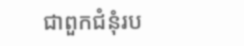ជាពួកជំនុំរប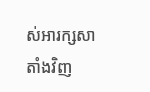ស់អារក្សសាតាំងវិញ